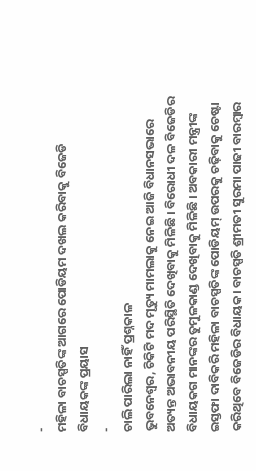-
ମହିଳା ବାଚସ୍ପତିଙ୍କ ଆଗରେ ପୋଡିୟମ ଦଖଲ କରିବାକୁ ବିଜେଡି ବିଧାୟକଙ୍କ ପ୍ରୟାସ
-
ଚାଲି ପାରିଲା ନାହିଁ ପ୍ରଶ୍ନକାଳ
ଭୁବନେଶ୍ୱର, ଚିକିଟି ମଦ ମୃତ୍ୟୁ ମାମଲାକୁ ନେଇ ଆଜି ବିଧାନସଭାରେ ଅତ୍ୟନ୍ତ ଅଭାବନୀୟ ପରିସ୍ଥିତି ଦେଖିବାକୁ ମିଳିଛି । ବିରୋଧୀ ଦଳ ବିଜେଡିର ବିଧାୟକଗ ମାନଙ୍କର ତୁମୁଳକାଣ୍ଡ ଦେଖିବାକୁ ମିଳିଛି । ଅବକାରୀ ମନ୍ତ୍ରୀଙ୍କ ଇସ୍ତଫା ଦାବିକରି ମହିଳା ବାଚସ୍ପତିଙ୍କ ପୋଡିୟମ୍ ଉପରକୁ ଚଢ଼ିବାକୁ ଚେଷ୍ଟା କରିଥିବେ ବିଜେଡିର ବିଧାୟକ। ବାଚସ୍ପତି ଶ୍ରୀମତୀ ସୁରମା ପାଢୀ ବାରମ୍ବାର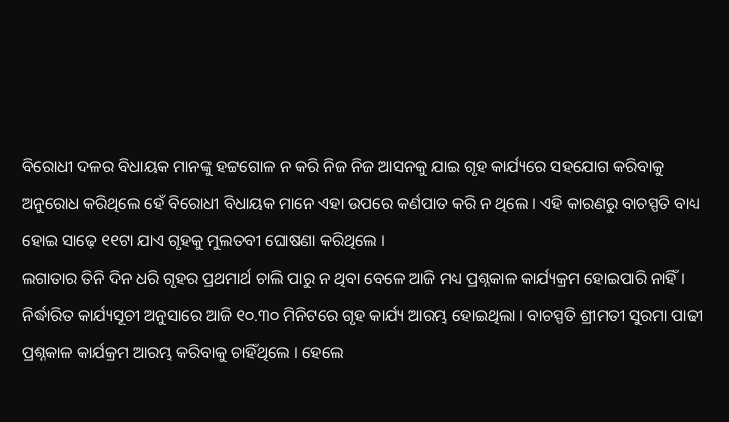ବିରୋଧୀ ଦଳର ବିଧାୟକ ମାନଙ୍କୁ ହଟ୍ଟଗୋଳ ନ କରି ନିଜ ନିଜ ଆସନକୁ ଯାଇ ଗୃହ କାର୍ଯ୍ୟରେ ସହଯୋଗ କରିବାକୁ ଅନୁରୋଧ କରିଥିଲେ ହେଁ ବିରୋଧୀ ବିଧାୟକ ମାନେ ଏହା ଉପରେ କର୍ଣପାତ କରି ନ ଥିଲେ । ଏହି କାରଣରୁ ବାଚସ୍ପତି ବାଧ୍ୟ ହୋଇ ସାଢ଼େ ୧୧ଟା ଯାଏ ଗୃହକୁ ମୁଲତବୀ ଘୋଷଣା କରିଥିଲେ ।
ଲଗାତାର ତିନି ଦିନ ଧରି ଗୃହର ପ୍ରଥମାର୍ଥ ଚାଲି ପାରୁ ନ ଥିବା ବେଳେ ଆଜି ମଧ୍ୟ ପ୍ରଶ୍ନକାଳ କାର୍ଯ୍ୟକ୍ରମ ହୋଇପାରି ନାହିଁ ।
ନିର୍ଦ୍ଧାରିତ କାର୍ଯ୍ୟସୂଚୀ ଅନୁସାରେ ଆଜି ୧୦.୩୦ ମିନିଟରେ ଗୃହ କାର୍ଯ୍ୟ ଆରମ୍ଭ ହୋଇଥିଲା । ବାଚସ୍ପତି ଶ୍ରୀମତୀ ସୁରମା ପାଢୀ ପ୍ରଶ୍ନକାଳ କାର୍ଯକ୍ରମ ଆରମ୍ଭ କରିବାକୁ ଚାହିଁଥିଲେ । ହେଲେ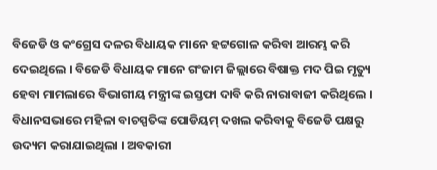ବିଜେଡି ଓ କଂଗ୍ରେସ ଦଳର ବିଧାୟକ ମାନେ ହଟ୍ଟଗୋଳ କରିବା ଆରମ୍ଭ କରି ଦେଇଥିଲେ । ବିଜେଡି ବିଧାୟକ ମାନେ ଗଂଜାମ ଜିଲ୍ଲାରେ ବିଷାକ୍ତ ମଦ ପିଇ ମୃତ୍ୟୁ ହେବା ମାମଲାରେ ବିଭାଗୀୟ ମନ୍ତ୍ରୀଙ୍କ ଇସ୍ତଫା ଦାବି କରି ନାରାବାଜୀ କରିଥିଲେ । ବିଧାନସଭାରେ ମହିଳା ବାଚସ୍ପତିଙ୍କ ପୋଡିୟମ୍ ଦଖଲ କରିବାକୁ ବିଜେଡି ପକ୍ଷରୁ ଉଦ୍ୟମ କରାଯାଇଥିଲା । ଅବକାରୀ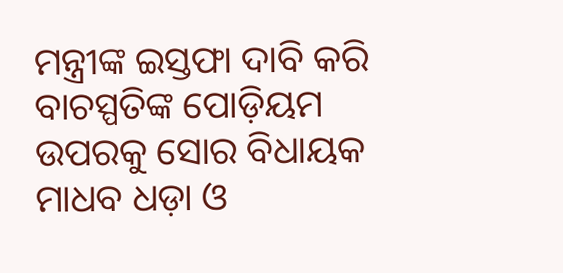ମନ୍ତ୍ରୀଙ୍କ ଇସ୍ତଫା ଦାବି କରି ବାଚସ୍ପତିଙ୍କ ପୋଡ଼ିୟମ ଉପରକୁ ସୋର ବିଧାୟକ ମାଧବ ଧଡ଼ା ଓ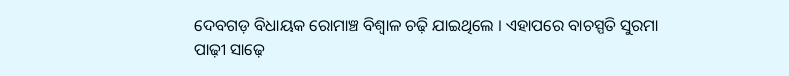ଦେବଗଡ଼ ବିଧାୟକ ରୋମାଞ୍ଚ ବିଶ୍ବାଳ ଚଢ଼ି ଯାଇଥିଲେ । ଏହାପରେ ବାଚସ୍ପତି ସୁରମା ପାଢ଼ୀ ସାଢ଼େ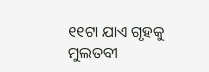୧୧ଟା ଯାଏ ଗୃହକୁ ମୁଲତବୀ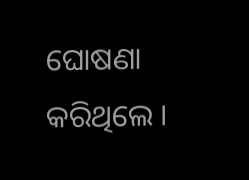ଘୋଷଣା କରିଥିଲେ ।